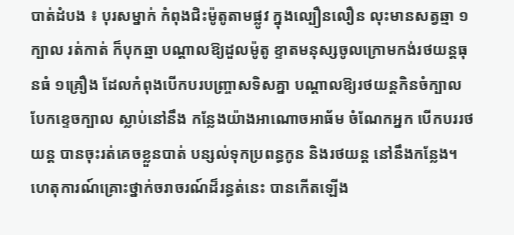បាត់ដំបង ៖ បុរសម្នាក់ កំពុងជិះម៉ូតូតាមផ្លូវ ក្នុងល្បឿនលឿន លុះមានសត្វឆ្មា ១ក្បាល រត់កាត់ ក៏បុកឆ្មា បណ្តាលឱ្យដួលម៉ូតូ ខ្ទាតមនុស្សចូលក្រោមកង់រថយន្តធុនធំ ១គ្រឿង ដែលកំពុងបើកបរបញ្ច្រាសទិសគ្នា បណ្តាលឱ្យរថយន្តកិនចំក្បាល បែកខ្ទេចក្បាល ស្លាប់នៅនឹង កន្លែងយ៉ាងអាណោចអាធ័ម ចំណែកអ្នក បើកបររថយន្ត បានចុះរត់គេចខ្លួនបាត់ បន្សល់ទុកប្រពន្ធកូន និងរថយន្ត នៅនឹងកន្លែង។
ហេតុការណ៍គ្រោះថ្នាក់ចរាចរណ៍ដ៏រន្ធត់នេះ បានកើតឡើង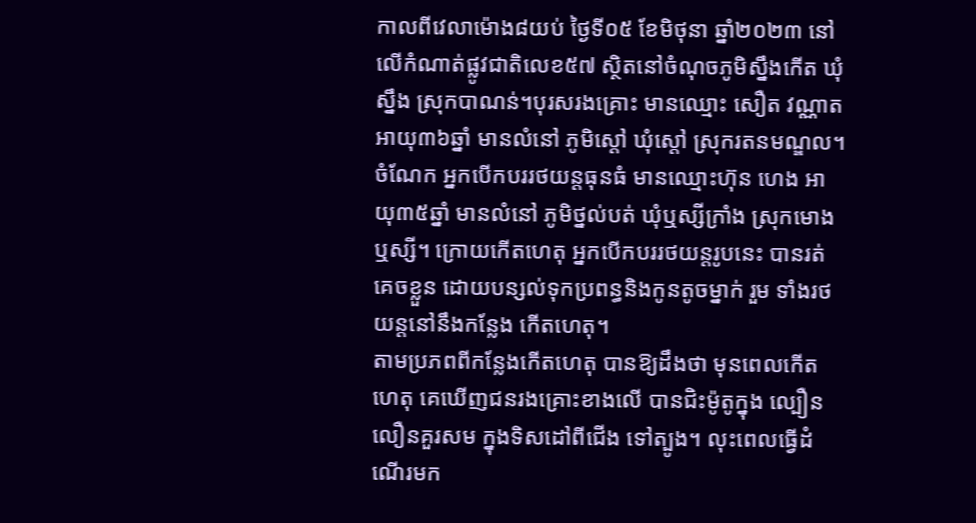កាលពីវេលាម៉ោង៨យប់ ថ្ងៃទី០៥ ខែមិថុនា ឆ្នាំ២០២៣ នៅលើកំណាត់ផ្លូវជាតិលេខ៥៧ ស្ថិតនៅចំណុចភូមិស្នឹងកើត ឃុំស្នឹង ស្រុកបាណន់។បុរសរងគ្រោះ មានឈ្មោះ សឿត វណ្ណាត អាយុ៣៦ឆ្នាំ មានលំនៅ ភូមិស្តៅ ឃុំស្តៅ ស្រុករតនមណ្ឌល។ ចំណែក អ្នកបើកបររថយន្តធុនធំ មានឈ្មោះហ៊ុន ហេង អាយុ៣៥ឆ្នាំ មានលំនៅ ភូមិថ្នល់បត់ ឃុំឬស្សីក្រាំង ស្រុកមោង ឬស្សី។ ក្រោយកើតហេតុ អ្នកបើកបររថយន្តរូបនេះ បានរត់គេចខ្លួន ដោយបន្សល់ទុកប្រពន្ធនិងកូនតូចម្នាក់ រួម ទាំងរថយន្តនៅនឹងកន្លែង កើតហេតុ។
តាមប្រភពពីកន្លែងកើតហេតុ បានឱ្យដឹងថា មុនពេលកើតហេតុ គេឃើញជនរងគ្រោះខាងលើ បានជិះម៉ូតូក្នុង ល្បឿនលឿនគួរសម ក្នុងទិសដៅពីជើង ទៅត្បូង។ លុះពេលធ្វើដំណើរមក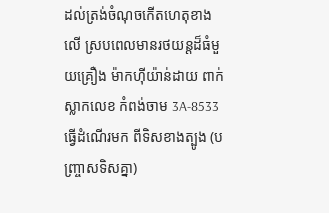ដល់ត្រង់ចំណុចកើតហេតុខាងលើ ស្របពេលមានរថយន្តដ៏ធំមួយគ្រឿង ម៉ាកហ៊ីយ៉ាន់ដាយ ពាក់ស្លាកលេខ កំពង់ចាម 3A-8533 ធ្វើដំណើរមក ពីទិសខាងត្បូង (បញ្ច្រាសទិសគ្នា)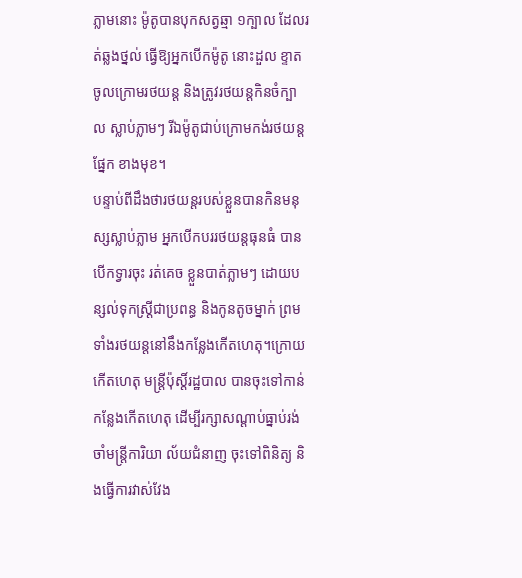ភ្លាមនោះ ម៉ូតូបានបុកសត្វឆ្មា ១ក្បាល ដែលរត់ឆ្លងថ្នល់ ធ្វើឱ្យអ្នកបើកម៉ូតូ នោះដួល ខ្ទាតចូលក្រោមរថយន្ត និងត្រូវរថយន្តកិនចំក្បាល ស្លាប់ភ្លាមៗ រីឯម៉ូតូជាប់ក្រោមកង់រថយន្តផ្នែក ខាងមុខ។
បន្ទាប់ពីដឹងថារថយន្តរបស់ខ្លួនបានកិនមនុស្សស្លាប់ភ្លាម អ្នកបើកបររថយន្តធុនធំ បានបើកទ្វារចុះ រត់គេច ខ្លួនបាត់ភ្លាមៗ ដោយបន្សល់ទុកស្ត្រីជាប្រពន្ធ និងកូនតូចម្នាក់ ព្រមទាំងរថយន្តនៅនឹងកន្លែងកើតហេតុ។ក្រោយកើតហេតុ មន្ត្រីប៉ុស្តិ៍រដ្ឋបាល បានចុះទៅកាន់កន្លែងកើតហេតុ ដើម្បីរក្សាសណ្តាប់ធ្នាប់រង់ចាំមន្ត្រីការិយា ល័យជំនាញ ចុះទៅពិនិត្យ និងធ្វើការវាស់វែង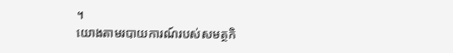។
យោងតាមរបាយការណ៍របស់សមត្ថកិ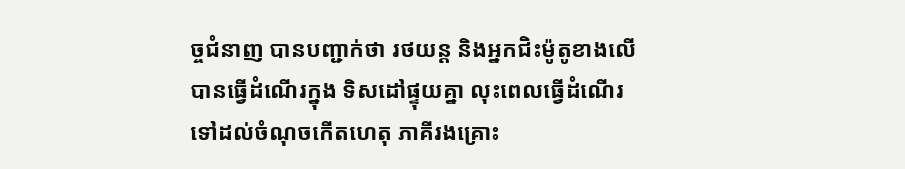ច្ចជំនាញ បានបញ្ជាក់ថា រថយន្ត និងអ្នកជិះម៉ូតូខាងលើ បានធ្វើដំណើរក្នុង ទិសដៅផ្ទុយគ្នា លុះពេលធ្វើដំណើរទៅដល់ចំណុចកើតហេតុ ភាគីរងគ្រោះ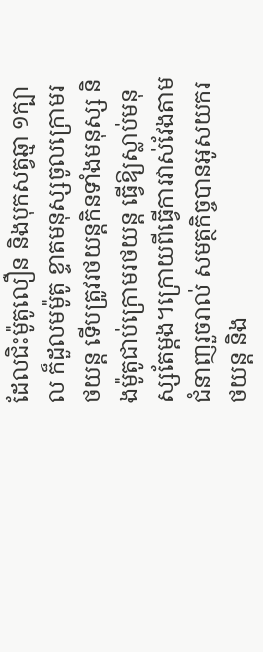ដែលជិះម៉ូតូលឿន និងបុកសត្វឆ្មា ១ក្បាល ក៏ដួលមម៉ូតូ ខ្ទាតមនុស្សចូលក្រោមរថយន្ត ទើបត្រូវរថយន្តកិនទាំងមនុស្ស និងម៉ូតូជាប់ក្រោមរថយន្ត ធ្វើឱ្យស្លាប់មនុស្សតែម្តង។ក្រោយពីធ្វើការវាស់វែងតាមជំនាញរួចរាល់ សមត្ថកិច្ចបានអូសយករថយន្ត និង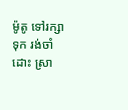ម៉ូតូ ទៅរក្សាទុក រង់ចាំដោះ ស្រា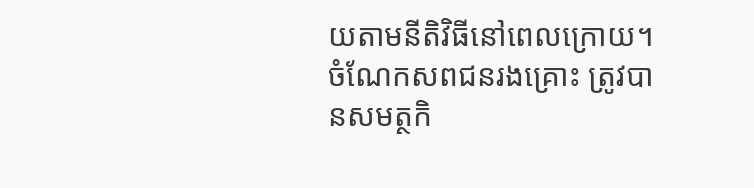យតាមនីតិវិធីនៅពេលក្រោយ។ ចំណែកសពជនរងគ្រោះ ត្រូវបានសមត្ថកិ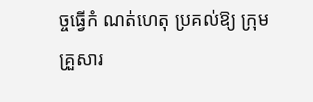ច្ចធ្វើកំ ណត់ហេតុ ប្រគល់ឱ្យ ក្រុមគ្រួសារ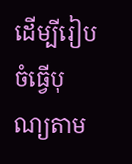ដើម្បីរៀបចំធ្វើបុណ្យតាម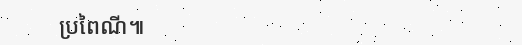ប្រពៃណី៕